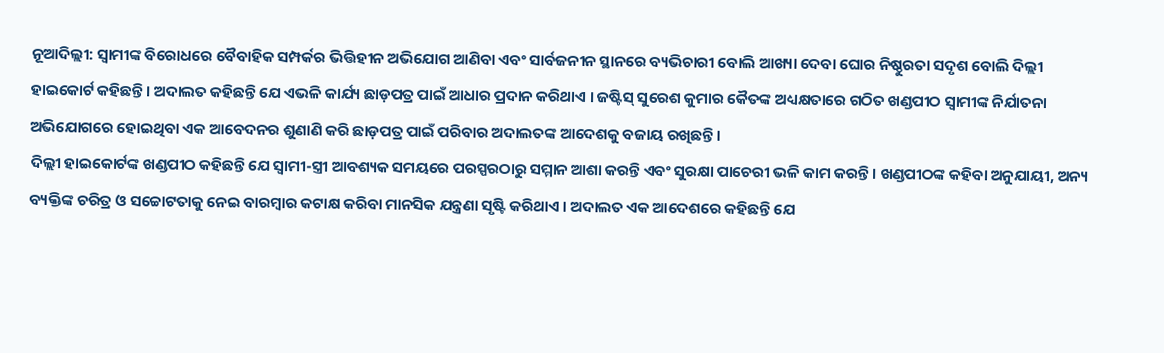ନୂଆଦିଲ୍ଲୀ: ସ୍ୱାମୀଙ୍କ ବିରୋଧରେ ବୈବାହିକ ସମ୍ପର୍କର ଭିତ୍ତିହୀନ ଅଭିଯୋଗ ଆଣିବା ଏବଂ ସାର୍ବଜନୀନ ସ୍ଥାନରେ ବ୍ୟଭିଚାରୀ ବୋଲି ଆଖ୍ୟା ଦେବା ଘୋର ନିଷ୍ଠୁରତା ସଦୃଶ ବୋଲି ଦିଲ୍ଲୀ ହାଇକୋର୍ଟ କହିଛନ୍ତି । ଅଦାଲତ କହିଛନ୍ତି ଯେ ଏଭଳି କାର୍ଯ୍ୟ ଛାଡ଼ପତ୍ର ପାଇଁ ଆଧାର ପ୍ରଦାନ କରିଥାଏ । ଜଷ୍ଟିସ୍ ସୁରେଶ କୁମାର କୈତଙ୍କ ଅଧ୍ୟକ୍ଷତାରେ ଗଠିତ ଖଣ୍ଡପୀଠ ସ୍ୱାମୀଙ୍କ ନିର୍ଯାତନା ଅଭିଯୋଗରେ ହୋଇଥିବା ଏକ ଆବେଦନର ଶୁଣାଣି କରି ଛାଡ଼ପତ୍ର ପାଇଁ ପରିବାର ଅଦାଲତଙ୍କ ଆଦେଶକୁ ବଜାୟ ରଖିଛନ୍ତି ।
ଦିଲ୍ଲୀ ହାଇକୋର୍ଟଙ୍କ ଖଣ୍ଡପୀଠ କହିଛନ୍ତି ଯେ ସ୍ୱାମୀ-ସ୍ତ୍ରୀ ଆବଶ୍ୟକ ସମୟରେ ପରସ୍ପରଠାରୁ ସମ୍ମାନ ଆଶା କରନ୍ତି ଏବଂ ସୁରକ୍ଷା ପାଚେରୀ ଭଳି କାମ କରନ୍ତି । ଖଣ୍ଡପୀଠଙ୍କ କହିବା ଅନୁଯାୟୀ, ଅନ୍ୟ ବ୍ୟକ୍ତିଙ୍କ ଚରିତ୍ର ଓ ସଚ୍ଚୋଟତାକୁ ନେଇ ବାରମ୍ବାର କଟାକ୍ଷ କରିବା ମାନସିକ ଯନ୍ତ୍ରଣା ସୃଷ୍ଟି କରିଥାଏ । ଅଦାଲତ ଏକ ଆଦେଶରେ କହିଛନ୍ତି ଯେ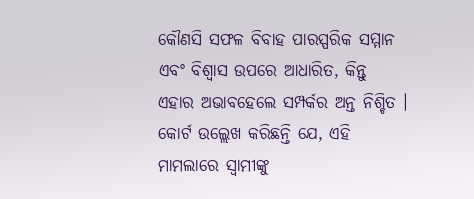କୌଣସି ସଫଳ ବିବାହ ପାରସ୍ପରିକ ସମ୍ମାନ ଏବଂ ବିଶ୍ୱାସ ଉପରେ ଆଧାରିତ, କିନ୍ତୁ ଏହାର ଅଭାବହେଲେ ସମ୍ପର୍କର ଅନ୍ତ ନିଶ୍ଚିତ । କୋର୍ଟ ଉଲ୍ଲେଖ କରିଛନ୍ତି ଯେ, ଏହି ମାମଲାରେ ସ୍ୱାମୀଙ୍କୁ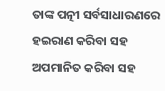ତାଙ୍କ ପତ୍ନୀ ସର୍ବସାଧାରଣରେ ହଇରାଣ କରିବା ସହ ଅପମାନିତ କରିବା ସହ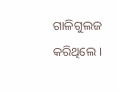ଗାଳିଗୁଲଜ କରିଥିଲେ ।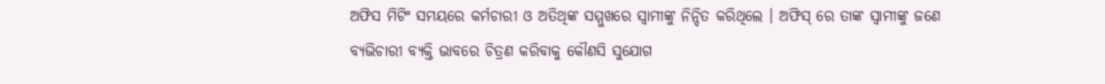ଅଫିସ ମିଟିଂ ସମୟରେ କର୍ମଚାରୀ ଓ ଅତିଥିଙ୍କ ସମ୍ମୁଖରେ ସ୍ୱାମୀଙ୍କୁ ନିନ୍ଦିତ କରିଥିଲେ । ଅଫିସ୍ ରେ ତାଙ୍କ ସ୍ୱାମୀଙ୍କୁ ଜଣେ ବ୍ୟଭିଚାରୀ ବ୍ୟକ୍ତି ଭାବରେ ଚିତ୍ରଣ କରିବାକୁ କୌଣସି ସୁଯୋଗ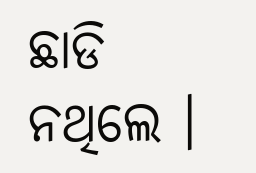ଛାଡି ନଥିଲେ ।